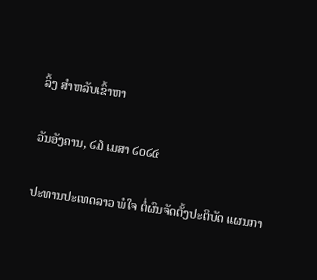ລິ້ງ ສຳຫລັບເຂົ້າຫາ

ວັນອັງຄານ, ໒໓ ເມສາ ໒໐໒໔

ປະທານປະເທດລາວ ພໍໃຈ ຕໍ່ຜົນຈັດຕັ້ງປະຕິບັດ ແຜນກາ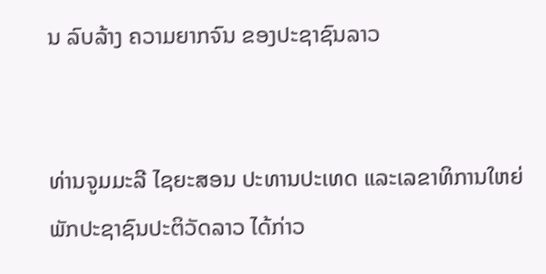ນ ລົບລ້າງ ຄວາມຍາກຈົນ ຂອງປະຊາຊົນລາວ


ທ່ານຈູມມະລີ ໄຊຍະສອນ ປະທານປະເທດ ແລະເລຂາທິການໃຫຍ່ ພັກປະຊາຊົນປະຕິວັດລາວ ໄດ້ກ່າວ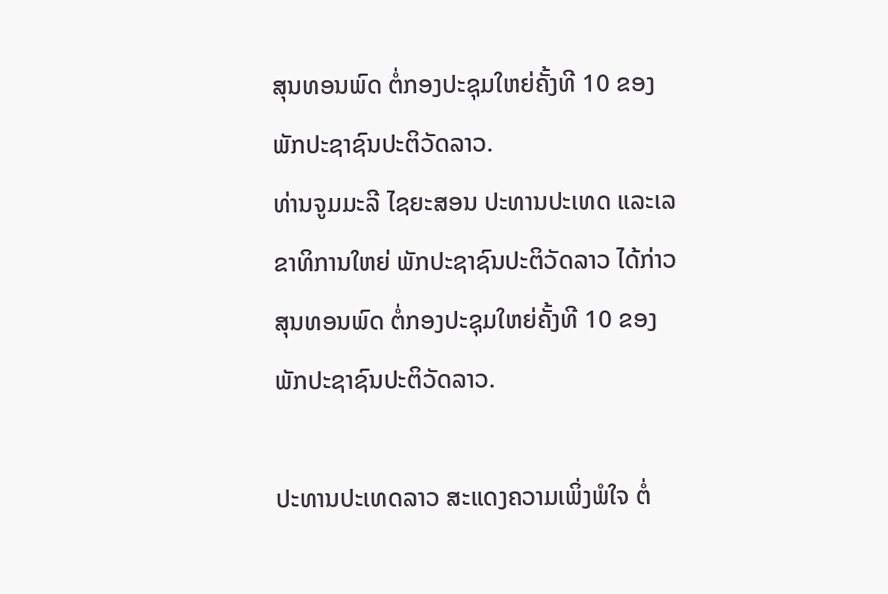ສຸນທອນພົດ ຕໍ່ກອງປະຊຸມໃຫຍ່ຄັ້ງທີ 10 ຂອງພັກປະຊາຊົນປະຕິວັດລາວ.
ທ່ານຈູມມະລີ ໄຊຍະສອນ ປະທານປະເທດ ແລະເລຂາທິການໃຫຍ່ ພັກປະຊາຊົນປະຕິວັດລາວ ໄດ້ກ່າວສຸນທອນພົດ ຕໍ່ກອງປະຊຸມໃຫຍ່ຄັ້ງທີ 10 ຂອງພັກປະຊາຊົນປະຕິວັດລາວ.

ປະທານປະເທດລາວ ສະແດງຄວາມເພິ່ງພໍໃຈ ຕໍ່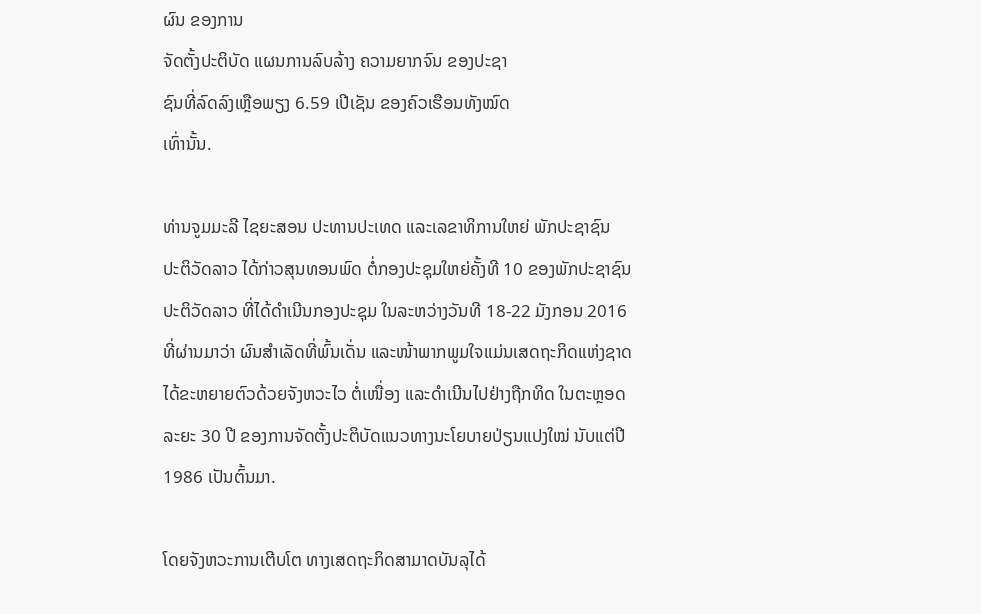ຜົນ ຂອງການ
ຈັດຕັ້ງປະຕິບັດ ແຜນການລົບລ້າງ ຄວາມຍາກຈົນ ຂອງປະຊາ
ຊົນທີ່ລົດລົງເຫຼືອພຽງ 6.59 ເປີເຊັນ ຂອງຄົວເຮືອນທັງໝົດ
ເທົ່ານັ້ນ.

ທ່ານຈູມມະລີ ໄຊຍະສອນ ປະທານປະເທດ ແລະເລຂາທິການໃຫຍ່ ພັກປະຊາຊົນ
ປະຕິວັດລາວ ໄດ້ກ່າວສຸນທອນພົດ ຕໍ່ກອງປະຊຸມໃຫຍ່ຄັ້ງທີ 10 ຂອງພັກປະຊາຊົນ
ປະຕິວັດລາວ ທີ່ໄດ້ດຳເນີນກອງປະຊຸມ ໃນລະຫວ່າງວັນທີ 18-22 ມັງກອນ 2016
ທີ່ຜ່ານມາວ່າ ຜົນສຳເລັດທີ່ພົ້ນເດັ່ນ ແລະໜ້າພາກພູມໃຈແມ່ນເສດຖະກິດແຫ່ງຊາດ
ໄດ້ຂະຫຍາຍຕົວດ້ວຍຈັງຫວະໄວ ຕໍ່ເໜື່ອງ ແລະດຳເນີນໄປຢ່າງຖືກທິດ ໃນຕະຫຼອດ
ລະຍະ 30 ປີ ຂອງການຈັດຕັ້ງປະຕິບັດແນວທາງນະໂຍບາຍປ່ຽນແປງໃໝ່ ນັບແຕ່ປີ
1986 ເປັນຕົ້ນມາ.

ໂດຍຈັງຫວະການເຕີບໂຕ ທາງເສດຖະກິດສາມາດບັນລຸໄດ້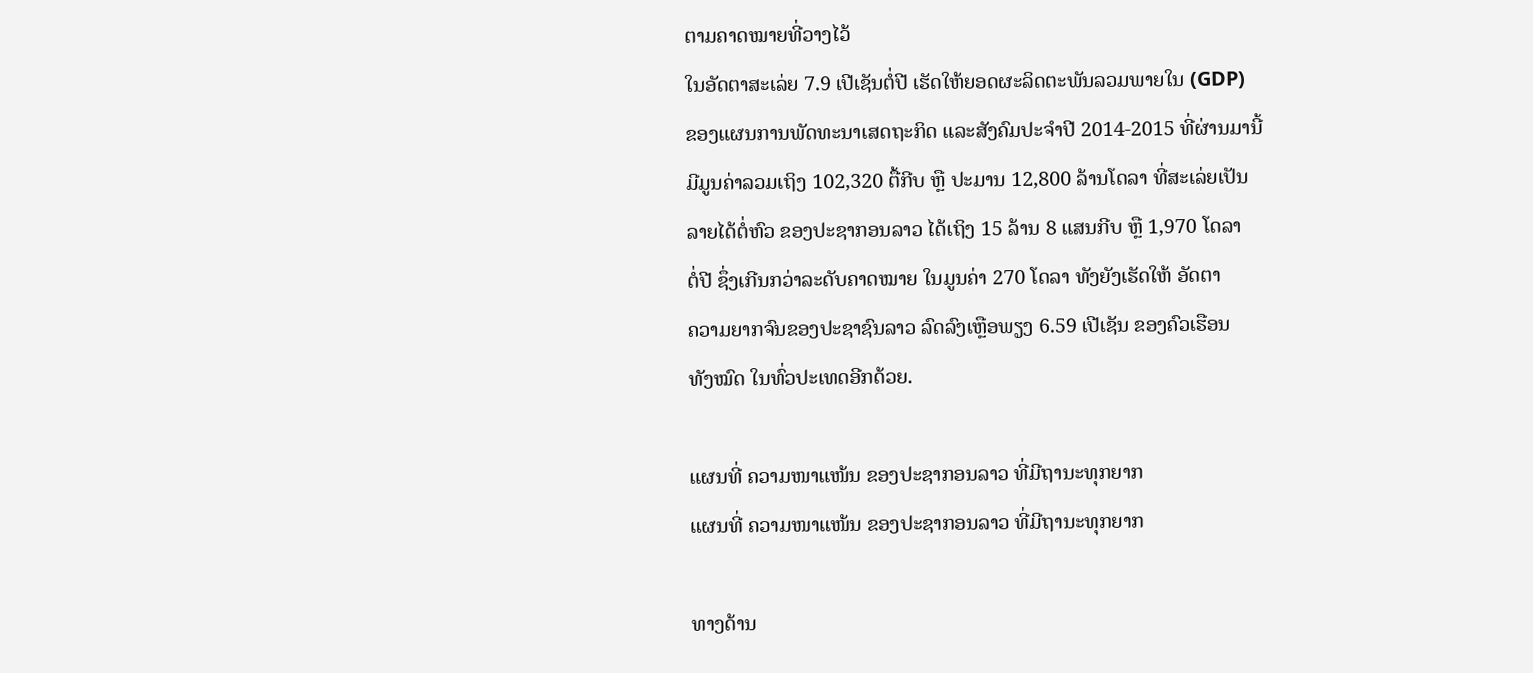ຕາມຄາດໝາຍທີ່ວາງໄວ້
ໃນອັດຕາສະເລ່ຍ 7.9 ເປີເຊັນຕໍ່ປີ ເຮັດໃຫ້ຍອດຜະລິດຕະພັນລວມພາຍໃນ (GDP)
ຂອງແຜນການພັດທະນາເສດຖະກິດ ແລະສັງຄົມປະຈຳປີ 2014-2015 ທີ່ຜ່ານມານີ້
ມີມູນຄ່າລວມເຖິງ 102,320 ຕື້ກີບ ຫຼື ປະມານ 12,800 ລ້ານໂດລາ ທີ່ສະເລ່ຍເປັນ
ລາຍໄດ້ຕໍ່ຫົວ ຂອງປະຊາກອນລາວ ໄດ້ເຖິງ 15 ລ້ານ 8 ແສນກີບ ຫຼື 1,970 ໂດລາ
ຕໍ່ປີ ຊຶ່ງເກີນກວ່າລະດັບຄາດໝາຍ ໃນມູນຄ່າ 270 ໂດລາ ທັງຍັງເຮັດໃຫ້ ອັດຕາ
ຄວາມຍາກຈົນຂອງປະຊາຊົນລາວ ລົດລົງເຫຼືອພຽງ 6.59 ເປີເຊັນ ຂອງຄົວເຮືອນ
ທັງໝົດ ໃນທົ່ວປະເທດອີກດ້ວຍ.

ແຜນທີ່ ຄວາມໜາແໜ້ນ ຂອງປະຊາກອນລາວ ທີ່ມີຖານະທຸກຍາກ
ແຜນທີ່ ຄວາມໜາແໜ້ນ ຂອງປະຊາກອນລາວ ທີ່ມີຖານະທຸກຍາກ

ທາງດ້ານ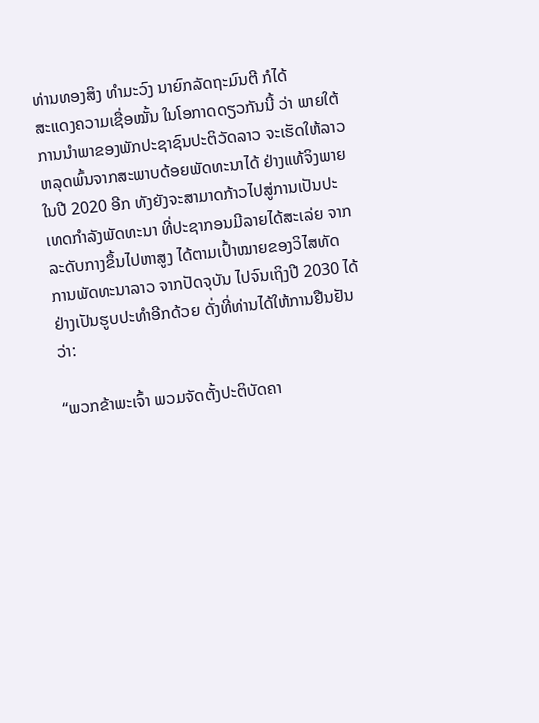ທ່ານທອງສິງ ທຳມະວົງ ນາຍົກລັດຖະມົນຕີ ກໍໄດ້
ສະແດງຄວາມເຊື່ອໝັ້ນ ໃນໂອກາດດຽວກັນນີ້ ວ່າ ພາຍໃຕ້
ການນຳພາຂອງພັກປະຊາຊົນປະຕິວັດລາວ ຈະເຮັດໃຫ້ລາວ
ຫລຸດພົ້ນຈາກສະພາບດ້ອຍພັດທະນາໄດ້ ຢ່າງແທ້ຈິງພາຍ
ໃນປີ 2020 ອີກ ທັງຍັງຈະສາມາດກ້າວໄປສູ່ການເປັນປະ
ເທດກຳລັງພັດທະນາ ທີ່ປະຊາກອນມີລາຍໄດ້ສະເລ່ຍ ຈາກ
ລະດັບກາງຂຶ້ນໄປຫາສູງ ໄດ້ຕາມເປົ້າໝາຍຂອງວິໄສທັດ
ການພັດທະນາລາວ ຈາກປັດຈຸບັນ ໄປຈົນເຖິງປີ 2030 ໄດ້
ຢ່າງເປັນຮູບປະທຳອີກດ້ວຍ ດັ່ງທີ່ທ່ານໄດ້ໃຫ້ການຢືນຢັນວ່າ:

“ພວກຂ້າພະເຈົ້າ ພວມຈັດຕັ້ງປະຕິບັດຄາ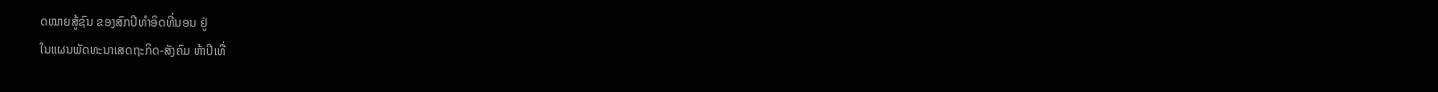ດໝາຍສູ້ຊົນ ຂອງສົກປີທຳອິດທີ່ນອນ ຢູ່
ໃນແຜນພັດທະນາເສດຖະກິດ-ສັງຄົມ ຫ້າປີເທື່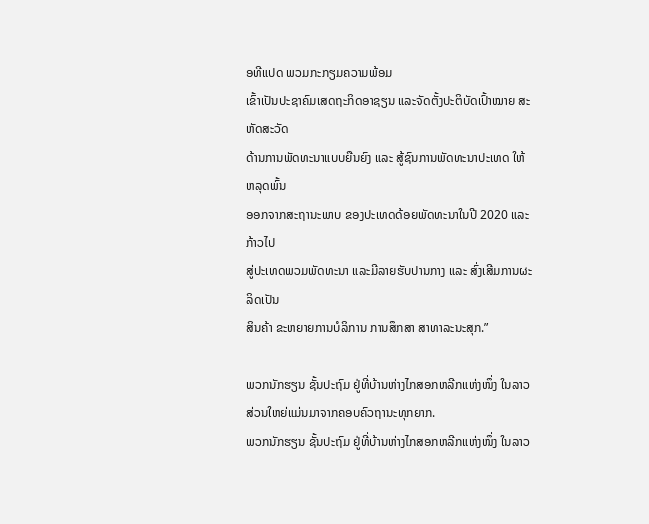ອທີແປດ ພວມກະກຽມຄວາມພ້ອມ
ເຂົ້າເປັນປະຊາຄົມເສດຖະກິດອາຊຽນ ແລະຈັດຕັ້ງປະຕິບັດເປົ້າໝາຍ ສະຫັດສະວັດ
ດ້ານການພັດທະນາແບບຍືນຍົງ ແລະ ສູ້ຊົນການພັດທະນາປະເທດ ໃຫ້ຫລຸດພົ້ນ
ອອກຈາກສະຖານະພາບ ຂອງປະເທດດ້ອຍພັດທະນາໃນປີ 2020 ແລະ ກ້າວໄປ
ສູ່ປະເທດພວມພັດທະນາ ແລະມີລາຍຮັບປານກາງ ແລະ ສົ່ງເສີມການຜະລິດເປັນ
ສິນຄ້າ ຂະຫຍາຍການບໍລິການ ການສຶກສາ ສາທາລະນະສຸກ.”

ພວກນັກຮຽນ ຊັ້ນປະຖົມ ຢູ່ທີ່ບ້ານຫ່າງໄກສອກຫລີກແຫ່ງໜຶ່ງ ໃນລາວ ສ່ວນໃຫຍ່ແມ່ນມາຈາກຄອບຄົວຖານະທຸກຍາກ.
ພວກນັກຮຽນ ຊັ້ນປະຖົມ ຢູ່ທີ່ບ້ານຫ່າງໄກສອກຫລີກແຫ່ງໜຶ່ງ ໃນລາວ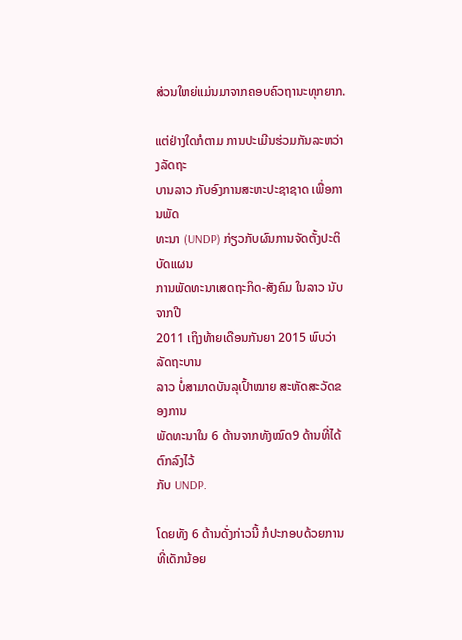ສ່ວນໃຫຍ່ແມ່ນມາຈາກຄອບຄົວຖານະທຸກຍາກ.

ແຕ່ຢ່າງໃດກໍຕາມ ການປະເມີນຮ່ວມກັນລະຫວ່າງລັດຖະ
ບານລາວ ກັບອົງການສະຫະປະຊາຊາດ ເພື່ອການພັດ
ທະນາ (UNDP) ກ່ຽວກັບຜົນການຈັດຕັ້ງປະຕິບັດແຜນ
ການພັດທະນາເສດຖະກິດ-ສັງຄົມ ໃນລາວ ນັບຈາກປີ
2011 ເຖິງທ້າຍເດືອນກັນຍາ 2015 ພົບວ່າ ລັດຖະບານ
ລາວ ບໍ່ສາມາດບັນລຸເປົ້າໝາຍ ສະຫັດສະວັດຂອງການ
ພັດທະນາໃນ 6 ດ້ານຈາກທັງໝົດ9 ດ້ານທີ່ໄດ້ຕົກລົງໄວ້
ກັບ UNDP.

ໂດຍທັງ 6 ດ້ານດັ່ງກ່າວນີ້ ກໍປະກອບດ້ວຍການທີ່ເດັກນ້ອຍ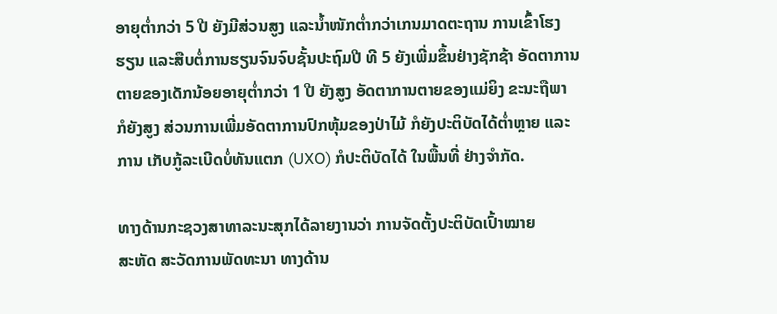ອາຍຸຕ່ຳກວ່າ 5 ປີ ຍັງມີສ່ວນສູງ ແລະນ້ຳໜັກຕ່ຳກວ່າເກນມາດຕະຖານ ການເຂົ້າໂຮງ
ຮຽນ ແລະສືບຕໍ່ການຮຽນຈົນຈົບຊັ້ນປະຖົມປີ ທີ 5 ຍັງເພີ່ມຂຶ້ນຢ່າງຊັກຊ້າ ອັດຕາການ
ຕາຍຂອງເດັກນ້ອຍອາຍຸຕ່ຳກວ່າ 1 ປີ ຍັງສູງ ອັດຕາການຕາຍຂອງແມ່ຍິງ ຂະນະຖືພາ
ກໍຍັງສູງ ສ່ວນການເພີ່ມອັດຕາການປົກຫຸ້ມຂອງປ່າໄມ້ ກໍຍັງປະຕິບັດໄດ້ຕ່ຳຫຼາຍ ແລະ
ການ ເກັບກູ້ລະເບີດບໍ່ທັນແຕກ (UXO) ກໍປະຕິບັດໄດ້ ໃນພື້ນທີ່ ຢ່າງຈຳກັດ.

ທາງດ້ານກະຊວງສາທາລະນະສຸກໄດ້ລາຍງານວ່າ ການຈັດຕັ້ງປະຕິບັດເປົ້າໝາຍ
ສະຫັດ ສະວັດການພັດທະນາ ທາງດ້ານ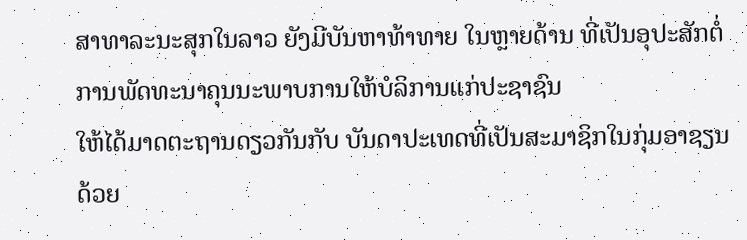ສາທາລະນະສຸກໃນລາວ ຍັງມີບັນຫາທ້າທາຍ ໃນຫຼາຍດ້ານ ທີ່ເປັນອຸປະສັກຕໍ່ການພັດທະນາຄຸນນະພາບການໃຫ້ບໍລິການແກ່ປະຊາຊົນ
ໃຫ້ໄດ້ມາດຕະຖານດຽວກັນກັບ ບັນດາປະເທດທີ່ເປັນສະມາຊິກໃນກຸ່ມອາຊຽນດ້ວຍ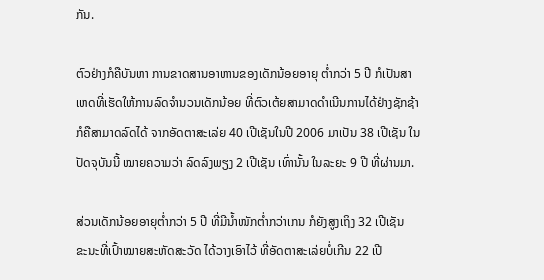ກັນ.

ຕົວຢ່າງກໍຄືບັນຫາ ການຂາດສານອາຫານຂອງເດັກນ້ອຍອາຍຸ ຕ່ຳກວ່າ 5 ປີ ກໍເປັນສາ
ເຫດທີ່ເຮັດໃຫ້ການລົດຈຳນວນເດັກນ້ອຍ ທີ່ຕົວເຕ້ຍສາມາດດຳເນີນການໄດ້ຢ່າງຊັກຊ້າ
ກໍຄືສາມາດລົດໄດ້ ຈາກອັດຕາສະເລ່ຍ 40 ເປີເຊັນໃນປີ 2006 ມາເປັນ 38 ເປີເຊັນ ໃນ
ປັດຈຸບັນນີ້ ໝາຍຄວາມວ່າ ລົດລົງພຽງ 2 ເປີເຊັນ ເທົ່ານັ້ນ ໃນລະຍະ 9 ປີ ທີ່ຜ່ານມາ.

ສ່ວນເດັກນ້ອຍອາຍຸຕ່ຳກວ່າ 5 ປີ ທີ່ມີນ້ຳໜັກຕ່ຳກວ່າເກນ ກໍຍັງສູງເຖິງ 32 ເປີເຊັນ
ຂະນະທີ່ເປົ້າໝາຍສະຫັດສະວັດ ໄດ້ວາງເອົາໄວ້ ທີ່ອັດຕາສະເລ່ຍບໍ່ເກີນ 22 ເປີ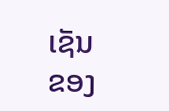ເຊັນ
ຂອງ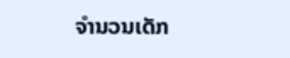ຈຳນວນເດັກ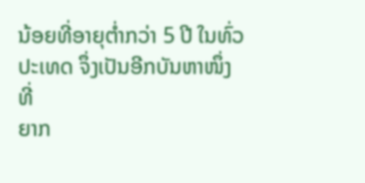ນ້ອຍທີ່ອາຍຸຕ່ຳກວ່າ 5 ປີ ໃນທົ່ວປະເທດ ຈຶ່ງເປັນອີກບັນຫາໜຶ່ງ ທີ່
ຍາກ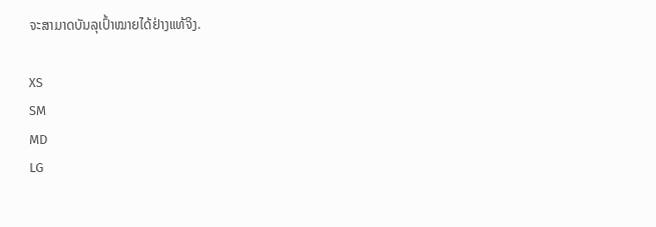ຈະສາມາດບັນລຸເປົ້າໝາຍໄດ້ຢ່າງແທ້ຈິງ.

XS
SM
MD
LG